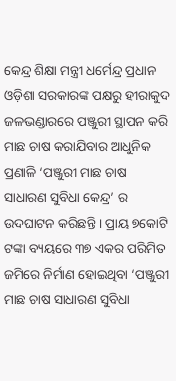କେନ୍ଦ୍ର ଶିକ୍ଷା ମନ୍ତ୍ରୀ ଧର୍ମେନ୍ଦ୍ର ପ୍ରଧାନ ଓଡ଼ିଶା ସରକାରଙ୍କ ପକ୍ଷରୁ ହୀରାକୁଦ ଜଳଭଣ୍ଡାରରେ ପଞ୍ଜୁରୀ ସ୍ଥାପନ କରି ମାଛ ଚାଷ କରାଯିବାର ଆଧୁନିକ ପ୍ରଣାଳି ‘ପଞ୍ଜୁରୀ ମାଛ ଚାଷ ସାଧାରଣ ସୁବିଧା କେନ୍ଦ୍ର’ ର ଉଦଘାଟନ କରିଛନ୍ତି । ପ୍ରାୟ ୭କୋଟି ଟଙ୍କା ବ୍ୟୟରେ ୩୭ ଏକର ପରିମିତ ଜମିରେ ନିର୍ମାଣ ହୋଇଥିବା ‘ପଞ୍ଜୁରୀ ମାଛ ଚାଷ ସାଧାରଣ ସୁବିଧା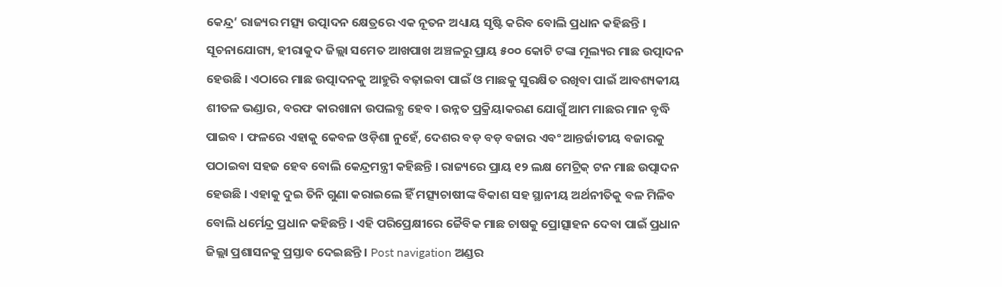କେନ୍ଦ୍ର’ ରାଜ୍ୟର ମତ୍ସ୍ୟ ଉତ୍ପାଦନ କ୍ଷେତ୍ରରେ ଏକ ନୂତନ ଅଧ୍ୟାୟ ସୃଷ୍ଟି କରିବ ବୋଲି ପ୍ରଧାନ କହିଛନ୍ତି । ସୂଚନାଯୋଗ୍ୟ, ହୀରାକୁଦ ଜିଲ୍ଲା ସମେତ ଆଖପାଖ ଅଞ୍ଚଳରୁ ପ୍ରାୟ ୫୦୦ କୋଟି ଟଙ୍କା ମୂଲ୍ୟର ମାଛ ଉତ୍ପାଦନ ହେଉଛି । ଏଠାରେ ମାଛ ଉତ୍ପାଦନକୁ ଆହୁରି ବଢ଼ାଇବା ପାଇଁ ଓ ମାଛକୁ ସୁରକ୍ଷିତ ରଖିବା ପାଇଁ ଆବଶ୍ୟକୀୟ ଶୀତଳ ଭଣ୍ଡାର, ବରଫ କାରଖାନା ଉପଲବ୍ଧ ହେବ । ଉନ୍ନତ ପ୍ରକ୍ରିୟାକରଣ ଯୋଗୁଁ ଆମ ମାଛର ମାନ ବୃଦ୍ଧି ପାଇବ । ଫଳରେ ଏହାକୁ କେବଳ ଓଡ଼ିଶା ନୁହେଁ, ଦେଶର ବଡ଼ ବଡ଼ ବଜାର ଏବଂ ଆନ୍ତର୍ଜାତୀୟ ବଜାରକୁ ପଠାଇବା ସହଜ ହେବ ବୋଲି କେନ୍ଦ୍ରମନ୍ତ୍ରୀ କହିଛନ୍ତି । ରାଜ୍ୟରେ ପ୍ରାୟ ୧୨ ଲକ୍ଷ ମେଟ୍ରିକ୍ ଟନ ମାଛ ଉତ୍ପାଦନ ହେଉଛି । ଏହାକୁ ଦୁଇ ତିନି ଗୁଣା କରାଇଲେ ହିଁ ମତ୍ସ୍ୟଚାଷୀଙ୍କ ବିକାଶ ସହ ସ୍ଥାନୀୟ ଅର୍ଥନୀତିକୁ ବଳ ମିଳିବ ବୋଲି ଧର୍ମେନ୍ଦ୍ର ପ୍ରଧାନ କହିଛନ୍ତି । ଏହି ପରିପ୍ରେକ୍ଷୀରେ ଜୈବିକ ମାଛ ଚାଷକୁ ପ୍ରୋତ୍ସାହନ ଦେବା ପାଇଁ ପ୍ରଧାନ ଜିଲ୍ଲା ପ୍ରଶାସନକୁ ପ୍ରସ୍ତାବ ଦେଇଛନ୍ତି । Post navigation ଅଣ୍ଡର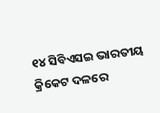୧୪ ସିବିଏସଇ ଭାରତୀୟ କ୍ରିକେଟ ଦଳରେ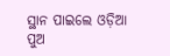ସ୍ଥାନ ପାଇଲେ ଓଡ଼ିଆ ପୁଅ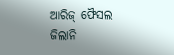ଆରିଜ୍ ଫୈସଲ ଜିଲାନି